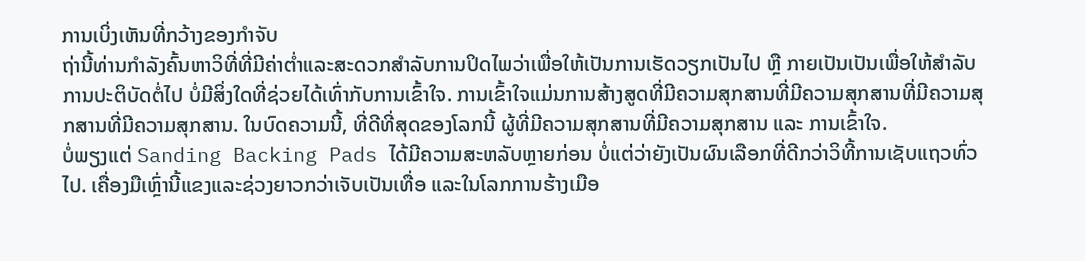ການເບິ່ງເຫັນທີ່ກວ້າງຂອງກຳຈັບ
ຖ່ານີ້ທ່ານກຳລັງຄົ້ນຫາວິທີ່ທີ່ມີຄ່າຕ່ຳແລະສະດວກສຳລັບການປິດໄພວ່າເພື່ອໃຫ້ເປັນການເຮັດວຽກເປັນໄປ ຫຼື ກາຍເປັນເປັນເພື່ອໃຫ້ສຳລັບການປະຕິບັດຕໍ່ໄປ ບໍ່ມີສິ່ງໃດທີ່ຊ່ວຍໄດ້ເທົ່າກັບການເຂົ້າໃຈ. ການເຂົ້າໃຈແມ່ນການສ້າງສູດທີ່ມີຄວາມສຸກສານທີ່ມີຄວາມສຸກສານທີ່ມີຄວາມສຸກສານທີ່ມີຄວາມສຸກສານ. ໃນບົດຄວາມນີ້, ທີ່ດີທີ່ສຸດຂອງໂລກນີ້ ຜູ້ທີ່ມີຄວາມສຸກສານທີ່ມີຄວາມສຸກສານ ແລະ ການເຂົ້າໃຈ.
ບໍ່ພຽງແຕ່ Sanding Backing Pads ໄດ້ມີຄວາມສະຫລັບຫຼາຍກ່ອນ ບໍ່ແຕ່ວ່າຍັງເປັນຜົນເລືອກທີ່ດີກວ່າວິທີ້ການເຊັບແຖວທົ່ວໄປ. ເຄື່ອງມືເຫຼົ່ານີ້ແຂງແລະຊ່ວງຍາວກວ່າເຈັບເປັນເທື່ອ ແລະໃນໂລກການຮ້າງເມືອ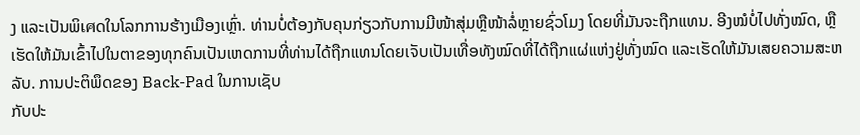ງ ແລະເປັນພິเศດໃນໂລກການຮ້າງເມືອງເຫຼົ່າ. ທ່ານບໍ່ຕ້ອງກັບຄຸນກ່ຽວກັບການມີໜ້າສຸ່ມຫຼືໜ້າລໍ່ຫຼາຍຊົ່ວໂມງ ໂດຍທີ່ມັນຈະຖືກແທນ. ອີງໝໍບໍ່ໄປທັ່ງໝົດ, ຫຼືເຮັດໃຫ້ມັນເຂົ້າໄປໃນຕາຂອງທຸກຄົນເປັນເຫດການທີ່ທ່ານໄດ້ຖືກແທນໂດຍເຈັບເປັນເທື່ອທັງໝົດທີ່ໄດ້ຖືກແຜ່ແຫ່ງຢູ່ທັ່ງໝົດ ແລະເຮັດໃຫ້ມັນເສຍຄວາມສະຫລັບ. ການປະຕິພຶດຂອງ Back-Pad ໃນການເຊັບ
ກັບປະ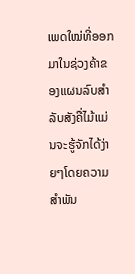ເພດໃໝ່ທີ່ອອກມາໃນຊ່ວງຄ້າຂອງແຜນລົບສຳລັບສັງຄື່ໄມ້ແມ່ນຈະຮູ້ຈັກໄດ້ງ່າຍໆໂດຍຄວາມສຳພັນ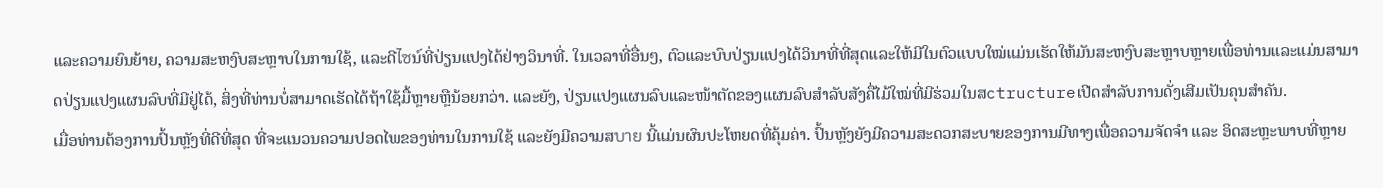ແລະຄວາມຍົນຍ້າຍ, ຄວາມສະຫງົບສະຫຼາບໃນການໃຊ້, ແລະດີไซນ໌ທີ່ປ່ຽນແປງໄດ້ຢ່າງວິນາທີ່. ໃນເວລາທີ່ອື່ນໆ, ຕົວແລະບົບປ່ຽນແປງໄດ້ວິນາທີ່ທີ່ສຸດແລະໃຫ້ມີໃນຕົວແບບໃໝ່ແມ່ນເຮັດໃຫ້ມັນສະຫງົບສະຫຼາບຫຼາຍເພື່ອທ່ານແລະແມ່ນສາມາດປ່ຽນແປງແຜນລົບທີ່ມີຢູ່ໄດ້, ສິ່ງທີ່ທ່ານບໍ່ສາມາດເຮັດໄດ້ຖ້າໃຊ້ມື້ຫຼາຍຫຼືນ້ອຍກວ່າ. ແລະຍັງ, ປ່ຽນແປງແຜນລົບແລະໜ້າຕັດຂອງແຜນລົບສຳລັບສັງຄື່ໄມ້ໃໝ່ທີ່ມີຮ່ວມໃນສctructureເປີດສຳລັບການດັ່ງເສີມເປັນຄຸນສຳຄັນ.
ເມື່ອທ່ານຕ້ອງການປົ້ນຫຼັງທີ່ດີທີ່ສຸດ ທີ່ຈະແນວນຄວາມປອດໄພຂອງທ່ານໃນການໃຊ້ ແລະຍັງມີຄວາມສบาย ນີ້ແມ່ນຜົນປະໂຫຍດທີ່ຄຸ້ມຄ່າ. ປົ້ນຫຼັງຍັງມີຄວາມສະດວກສະບາຍຂອງການມີທາງເພື່ອຄວາມຈັດຈຳ ແລະ ອິດສະຫຼະພາບທີ່ຫຼາຍ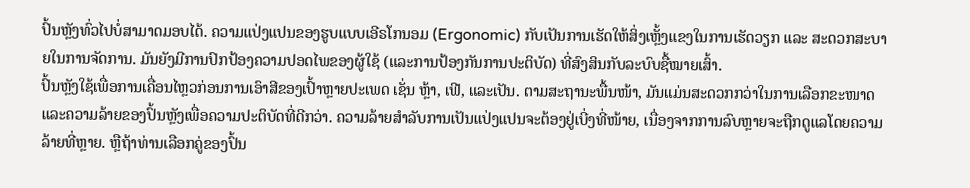ປົ້ນຫຼັງທົ່ວໄປບໍ່ສາມາດມອບໄດ້. ຄວາມແປ່ງແປນຂອງຮູບແບບເອີຣໂກນອມ (Ergonomic) ກັບເປັນການເຮັດໃຫ້ສິ່ງເຫຼັ້ງແຂງໃນການເຮັດວຽກ ແລະ ສະດວກສະບາຍໃນການຈັດການ. ມັນຍັງມີການປົກປ້ອງຄວາມປອດໄພຂອງຜູ້ໃຊ້ (ແລະການປ້ອງກັນການປະຕິບັດ) ທີ່ສົງສິນກັບລະບົບຊື້ໝາຍເສົ້າ.
ປົ້ນຫຼັງໃຊ້ເພື່ອການເຄື່ອນໄຫຼວກ່ອນການເອົາສີຂອງເປົ້າຫຼາຍປະເພດ ເຊັ່ນ ຫຼ້າ, ເຟີ, ແລະເປັນ. ຕາມສະຖານະພື້ນໜ້າ, ມັນແມ່ນສະດວກກວ່າໃນການເລືອກຂະໜາດແລະຄວາມລ້າຍຂອງປົ້ນຫຼັງເພື່ອຄວາມປະຕິບັດທີ່ດີກວ່າ. ຄວາມລ້າຍສຳລັບການເປັນແປ່ງແປນຈະຕ້ອງຢູ່ເບີ່ງທີ່ໜ້າຍ, ເນື່ອງຈາກການລົບຫຼາຍຈະຖືກດູແລໂດຍຄວາມລ້າຍທີ່ຫຼາຍ. ຫຼືຖ້າທ່ານເລືອກຄູ່ຂອງປົ້ນ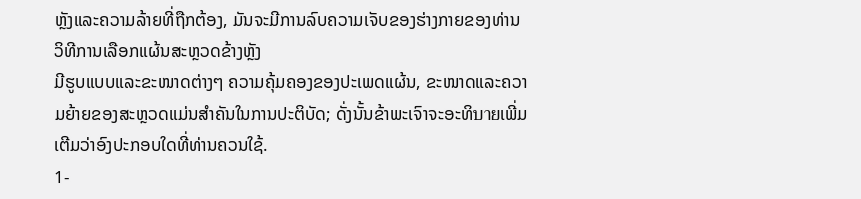ຫຼັງແລະຄວາມລ້າຍທີ່ຖືກຕ້ອງ, ມັນຈະມີການລົບຄວາມເຈັບຂອງຮ່າງກາຍຂອງທ່ານ
ວິທີການເລືອກແຜ້ນສະຫຼວດຂ້າງຫຼັງ
ມີຮູບແບບແລະຂະໜາດຕ່າງໆ ຄວາມຄຸ້ມຄອງຂອງປະເພດແຜ້ນ, ຂະໜາດແລະຄວາມຍ້າຍຂອງສະຫຼວດແມ່ນສຳຄັນໃນການປະຕິບັດ; ດັ່ງນັ້ນຂ້າພະເຈົາຈະອະທິบายເພີ່ມເຕີມວ່າອົງປະກອບໃດທີ່ທ່ານຄວນໃຊ້.
1-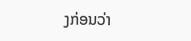ງກ່ອນວ່າ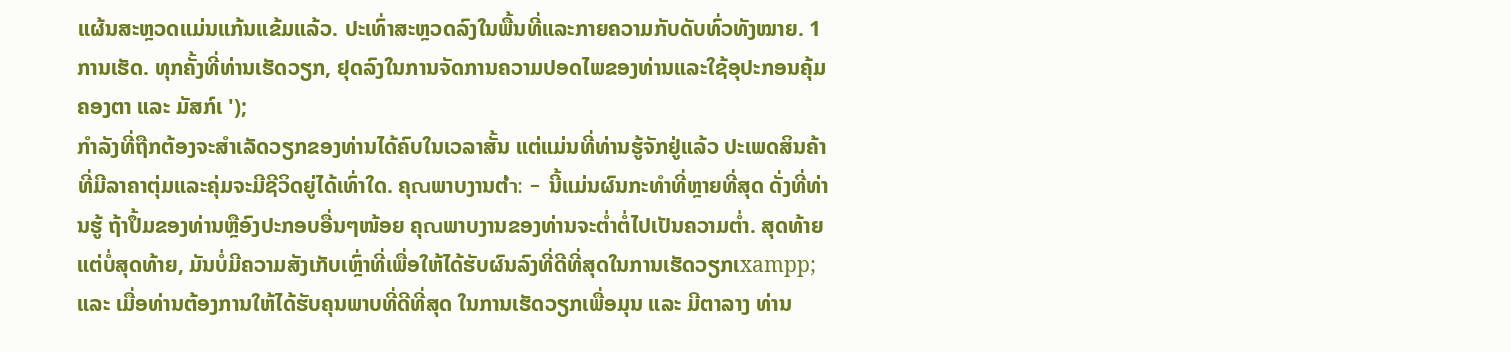ແຜ້ນສະຫຼວດແມ່ນແກ້ນແຂ້ມແລ້ວ. ປະເທົ່າສະຫຼວດລົງໃນພື້ນທີ່ແລະກາຍຄວາມກັບດັບທົ່ວທັງໝາຍ. 1 ການເຮັດ. ທຸກຄັ້ງທີ່ທ່ານເຮັດວຽກ, ຢຸດລົງໃນການຈັດການຄວາມປອດໄພຂອງທ່ານແລະໃຊ້ອຸປະກອນຄຸ້ມຄອງຕາ ແລະ ມັສກ໌ເ ');
ກຳລັງທີ່ຖືກຕ້ອງຈະສຳເລັດວຽກຂອງທ່ານໄດ້ຄົບໃນເວລາສັ້ນ ແຕ່ແມ່ນທີ່ທ່ານຮູ້ຈັກຢູ່ແລ້ວ ປະເພດສິນຄ້າທີ່ມີລາຄາຕຸ່ມແລະຄຸ່ມຈະມີຊີວິດຍູ່ໄດ້ເທົ່າໃດ. ຄຸณພາບງານຕ່ำ: - ນີ້ແມ່ນຜົນກະທຳທີ່ຫຼາຍທີ່ສຸດ ດັ່ງທີ່ທ່ານຮູ້ ຖ້າປຶ້ມຂອງທ່ານຫຼືອົງປະກອບອື່ນໆໜ້ອຍ ຄຸณພາບງານຂອງທ່ານຈະຕ່ຳຕໍ່ໄປເປັນຄວາມຕ່ຳ. ສຸດທ້າຍແຕ່ບໍ່ສຸດທ້າຍ, ມັນບໍ່ມີຄວາມສັງເກັບເຫຼົ່າທີ່ເພື່ອໃຫ້ໄດ້ຮັບຜົນລົງທີ່ດີທີ່ສຸດໃນການເຮັດວຽກເxampp; ແລະ ເມື່ອທ່ານຕ້ອງການໃຫ້ໄດ້ຮັບຄຸນພາບທີ່ດີທີ່ສຸດ ໃນການເຮັດວຽກເພື່ອມຸນ ແລະ ມີຕາລາງ ທ່ານ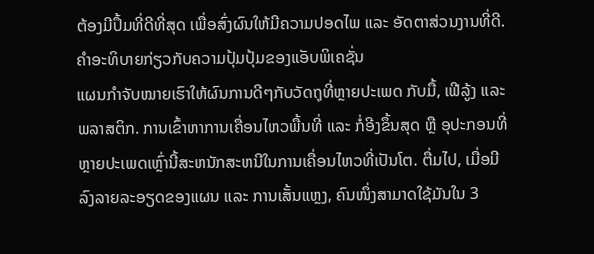ຕ້ອງມີປຶ້ມທີ່ດີທີ່ສຸດ ເພື່ອສົ່ງຜົນໃຫ້ມີຄວາມປອດໄພ ແລະ ອັດຕາສ່ວນງານທີ່ດີ.
ຄຳອະທິບາຍກ່ຽວກັບຄວາມປຸ້ມປຸ້ມຂອງແອັບພິເຄຊັ່ນ
ແຜນກຳຈັບໝາຍເຮົາໃຫ້ຜົນການດີໆກັບວັດຖຸທີ່ຫຼາຍປະເພດ ກັບມື້, ເຟີລູ້ງ ແລະ ພລາສຕິກ. ການເຂົ້າຫາການເຄື່ອນໄຫວພື້ນທີ່ ແລະ ກໍ່ອີງຂຶ້ນສຸດ ຫຼື ອຸປະກອນທີ່ຫຼາຍປະເພດເຫຼົ່ານີ້ສະຫນັກສະຫນີໃນການເຄື່ອນໄຫວທີ່ເປັນໂຕ. ຕື່ມໄປ, ເມື່ອມີລົງລາຍລະອຽດຂອງແຜນ ແລະ ການເສັ້ນແຫຼງ, ຄົນໜຶ່ງສາມາດໃຊ້ມັນໃນ 3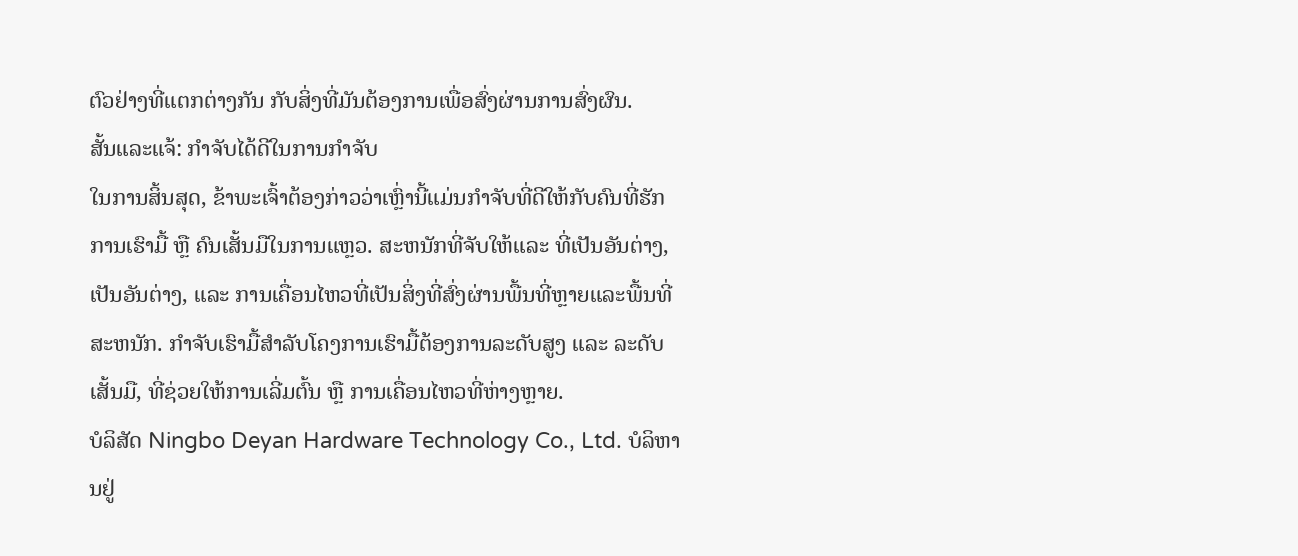ຕົວຢ່າງທີ່ແຕກຕ່າງກັນ ກັບສິ່ງທີ່ມັນຕ້ອງການເພື່ອສົ່ງຜ່ານການສົ່ງຜົນ.
ສັ້ນແລະແຈ້: ກຳຈັບໄດ້ດີໃນການກຳຈັບ
ໃນການສິ້ນສຸດ, ຂ້າພະເຈົ້າຕ້ອງກ່າວວ່າເຫຼົ່ານີ້ແມ່ນກຳຈັບທີ່ດີໃຫ້ກັບຄົນທີ່ຮັກການເຮົາມື້ ຫຼື ຄົນເສັ້ນມືໃນການແຫຼວ. ສະຫນັກທີ່ຈັບໃຫ້ແລະ ທີ່ເປັນອັນຕ່າງ, ເປັນອັນຕ່າງ, ແລະ ການເຄື່ອນໄຫວທີ່ເປັນສິ່ງທີ່ສົ່ງຜ່ານພື້ນທີ່ຫຼາຍແລະພື້ນທີ່ສະຫນັກ. ກຳຈັບເຮົາມື້ສໍາລັບໂຄງການເຮົາມື້ຕ້ອງການລະດັບສູງ ແລະ ລະດັບເສັ້ນມື, ທີ່ຊ່ວຍໃຫ້ການເລີ່ມຕົ້ນ ຫຼື ການເຄື່ອນໄຫວທີ່ຫ່າງຫຼາຍ.
ບໍລິສັດ Ningbo Deyan Hardware Technology Co., Ltd. ບໍລິຫານຢູ່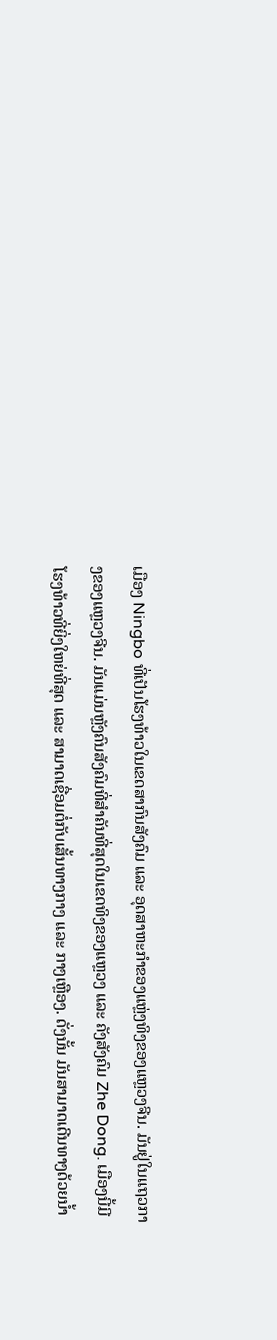ເມືອງ Ningbo ທີ່ເປັນໂຮງທ້າວໃນເຂດສາກົນສັງຄົມ ແລະ ອຸດສາຫະກຳຂອງແຫຼ່ງທິງຂອງແຫຼວງຈີນ. ມັນຢູ່ໃນແຖວກາງຂອງແຫຼວງຈີນ. ມັນແມ່ນຫຼັງຄົນສັງຄົມທີ່ສຳຄັນທີ່ສຸດໃນເຂດທິງຂອງແຫຼວງ ແລະ ຄັງສັງຄົມ Zhe Dong. ເມືອງນີ້ມີໂຮງທ້າວທີ່ຍິ່ງໃຫຍ່ທີ່ສຸດ ແລະ ສາມາດເຊື່ອມຕໍ່ກັບເສັ້ນທາງກາງ ແລະ ກາງເຫຼືອງ. ດັ່ງນັ້ນ ມັນສາມາດເດີນທາງດ້ວຍນ້ຳ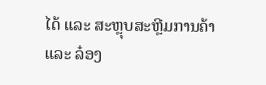ໄດ້ ແລະ ສະຫຼຸບສະຫຼີມການຄ້າ ແລະ ລ໋ອງ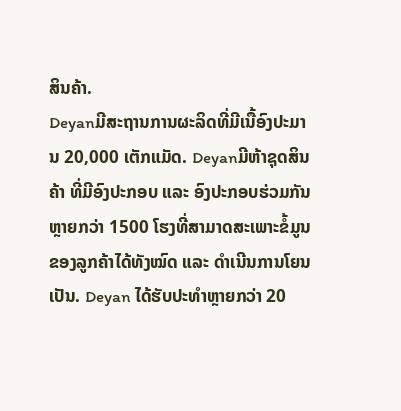ສິນຄ້າ.
Deyanມີສະຖານການຜະລິດທີ່ມີເນື້ອົງປະມານ 20,000 ເຕັກແມັດ. Deyanມີຫ້າຊຸດສິນຄ້າ ທີ່ມີອົງປະກອບ ແລະ ອົງປະກອບຮ່ວມກັນຫຼາຍກວ່າ 1500 ໂຮງທີ່ສາມາດສະເພາະຂໍ້ມູນຂອງລູກຄ້າໄດ້ທັງໝົດ ແລະ ດຳເນີນການໂຍນເປັນ. Deyan ໄດ້ຮັບປະທຳຫຼາຍກວ່າ 20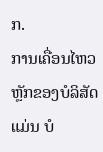ກ.
ການເຄື່ອນໄຫວຫຼັກຂອງບໍລິສັດແມ່ນ ບໍ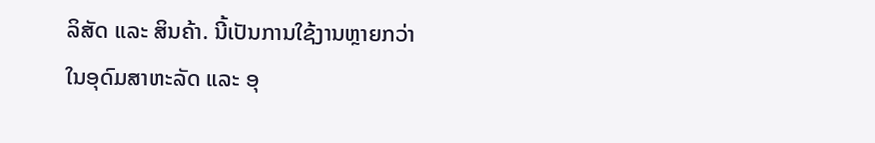ລິສັດ ແລະ ສິນຄ້າ. ນີ້ເປັນການໃຊ້ງານຫຼາຍກວ່າໃນອຸດົມສາຫະລັດ ແລະ ອຸ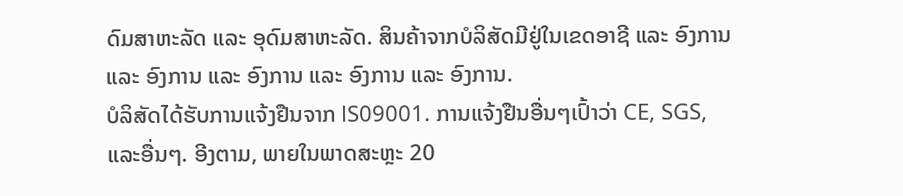ດົມສາຫະລັດ ແລະ ອຸດົມສາຫະລັດ. ສິນຄ້າຈາກບໍລິສັດມີຢູ່ໃນເຂດອາຊີ ແລະ ອົງການ ແລະ ອົງການ ແລະ ອົງການ ແລະ ອົງການ ແລະ ອົງການ.
ບໍລິສັດໄດ້ຮັບການແຈ້ງຢືນຈາກ lS09001. ການແຈ້ງຢືນອື່ນໆເປົ້າວ່າ CE, SGS, ແລະອື່ນໆ. ອີງຕາມ, ພາຍໃນພາດສະຫຼະ 20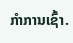ກຳການເຊົ້າ.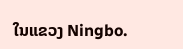ໃນແຂວງ Ningbo.